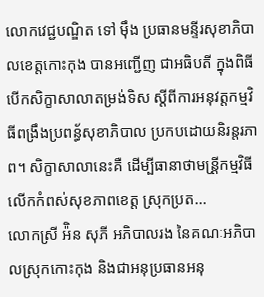លោកវេជ្ជបណ្ឌិត ទៅ ម៉ឹង ប្រធានមន្ទីរសុខាភិបាលខេត្តកោះកុង បានអញ្ជើញ ជាអធិបតី ក្នុងពិធីបើកសិក្ខាសាលាតម្រង់ទិស ស្ដីពីការអនុវត្តកម្មវិធីពង្រឹងប្រពន្ធ័សុខាភិបាល ប្រកបដោយនិរន្តរភាព។ សិក្ខាសាលានេះគឺ ដើម្បីធានាថាមន្រី្តកម្មវិធីលើកកំពស់សុខភាពខេត្ត ស្រុកប្រត...
លោកស្រី អ៉ិន សុភី អភិបាលរង នៃគណៈអភិបាលស្រុកកោះកុង និងជាអនុប្រធានអនុ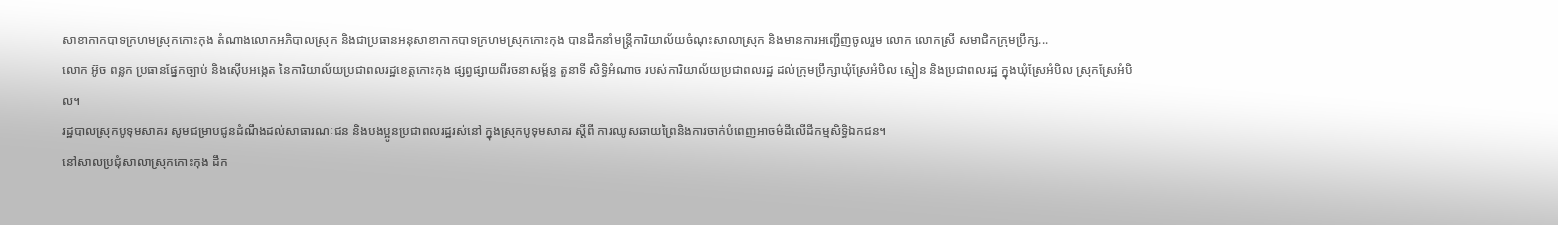សាខាកាកបាទក្រហមស្រុកកោះកុង តំណាងលោកអភិបាលស្រុក និងជាប្រធានអនុសាខាកាកបាទក្រហមស្រុកកោះកុង បានដឹកនាំមន្រ្តីការិយាល័យចំណុះសាលាស្រុក និងមានការអញ្ជើញចូលរួម លោក លោកស្រី សមាជិកក្រុមប្រឹក្ស...
លោក អ៊ូច ពន្លក ប្រធានផ្នែកច្បាប់ និងស៊ើបអង្កេត នៃការិយាល័យប្រជាពលរដ្ឋខេត្តកោះកុង ផ្សព្វផ្សាយពីរចនាសម្ព័ន្ធ តួនាទី សិទ្ធិអំណាច របស់ការិយាល័យប្រជាពលរដ្ឋ ដល់ក្រុមប្រឹក្សាឃុំស្រែអំបិល ស្មៀន និងប្រជាពលរដ្ឋ ក្នុងឃុំស្រែអំបិល ស្រុកស្រែអំបិល។
រដ្ឋបាលស្រុកបូទុមសាគរ សូមជម្រាបជូនដំណឹងដល់សាធារណៈជន និងបងប្អូនប្រជាពលរដ្ឋរស់នៅ ក្នុងស្រុកបូទុមសាគរ ស្ដីពី ការឈូសឆាយព្រៃនិងការចាក់បំពេញអាចម៌ដីលើដីកម្មសិទ្ធិឯកជន។
នៅសាលប្រជុំសាលាស្រុកកោះកុង ដឹក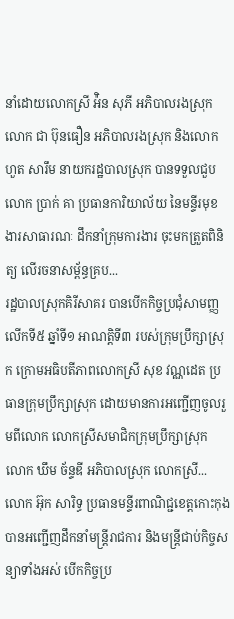នាំដោយលោកស្រី អ៉ិន សុភី អភិបាលរងស្រុក លោក ជា ប៊ុនធឿន អភិបាលរងស្រុក និងលោក ហួត សារឹម នាយករដ្ឋបាលស្រុក បានទទួលជួបលោក ប្រាក់ គា ប្រធានការិយាល័យ នៃមន្ទីរមុខងារសាធារណៈ ដឹកនាំក្រុមការងារ ចុះមកត្រួតពិនិត្យ លើរចនាសម្ព័ន្ធគ្រប...
រដ្ឋបាលស្រុកគិរីសាគរ បានបើកកិច្ចប្រជុំសាមញ្ញលើកទី៥ ឆ្នាំទី១ អាណត្តិទី៣ របស់ក្រុមប្រឹក្សាស្រុក ក្រោមអធិបតីភាពលោកស្រី សុខ វណ្ណដេត ប្រធានក្រុមប្រឹក្សាស្រុក ដោយមានការអញ្ជើញចូលរួមពីលោក លោកស្រីសមាជិកក្រុមប្រឹក្សាស្រុក លោក ឃឹម ច័ន្ទឌី អភិបាលស្រុក លោកស្រី...
លោក អ៊ុក សារិទ្ធ ប្រធានមន្ទីរពាណិជ្ជខេត្តកោះកុង បានអញ្ជើញដឹកនាំមន្រ្តីរាជការ និងមន្រ្តីជាប់កិច្ចសន្យាទាំងអស់ បើកកិច្ចប្រ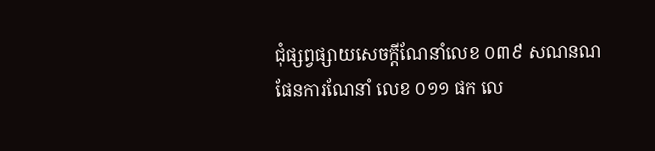ជុំផ្សព្វផ្សាយសេចក្តីណែនាំលេខ ០៣៩ សណនណ ផែនការណែនាំ លេខ ០១១ ផក លេ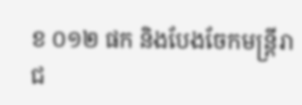ខ ០១២ ផក និងបែងចែកមន្រ្តីរាជ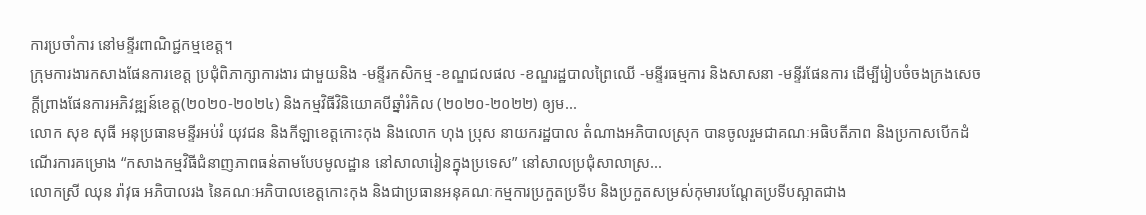ការប្រចាំការ នៅមន្ទីរពាណិជ្ជកម្មខេត្ត។
ក្រុមការងារកសាងផែនការខេត្ត ប្រជុំពិភាក្សាការងារ ជាមួយនិង -មន្ទីរកសិកម្ម -ខណ្ឌជលផល -ខណ្ឌរដ្ឋបាលព្រៃឈើ -មន្ទីរធម្មការ និងសាសនា -មន្ទីរផែនការ ដើម្បីរៀបចំចងក្រងសេចក្តីព្រាងផែនការអភិវឌ្ឍន៍ខេត្ត(២០២០-២០២៤) និងកម្មវិធីវិនិយោគបីឆ្នាំរំកិល (២០២០-២០២២) ឲ្យម...
លោក សុខ សុធី អនុប្រធានមន្ទីរអប់រំ យុវជន និងកីឡាខេត្តកោះកុង និងលោក ហុង ប្រុស នាយករដ្ឋបាល តំណាងអភិបាលស្រុក បានចូលរួមជាគណៈអធិបតីភាព និងប្រកាសបើកដំណើរការគម្រោង “កសាងកម្មវិធីជំនាញភាពធន់តាមបែបមូលដ្ឋាន នៅសាលារៀនក្នុងប្រទេស” នៅសាលប្រជុំសាលាស្រ...
លោកស្រី ឈុន រ៉ាវុធ អភិបាលរង នៃគណៈអភិបាលខេត្តកោះកុង និងជាប្រធានអនុគណៈកម្មការប្រកួតប្រទីប និងប្រកួតសម្រស់កុមារបណ្តែតប្រទីបស្អាតជាង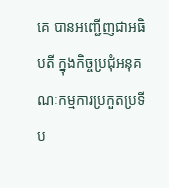គេ បានអញ្ជើញជាអធិបតី ក្នុងកិច្ចប្រជុំអនុគណៈកម្មការប្រកួតប្រទីប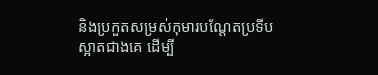និងប្រកួតសម្រស់កុមារបណ្តែតប្រទីបស្អាតជាងគេ ដើម្បី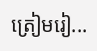ត្រៀមរៀ...